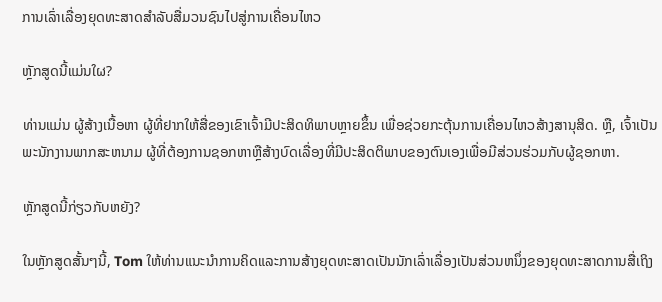ການເລົ່າເລື່ອງຍຸດທະສາດສໍາລັບສື່ມວນຊົນໄປສູ່ການເຄື່ອນໄຫວ

ຫຼັກສູດນີ້ແມ່ນໃຜ?

ທ່ານແມ່ນ ຜູ້ສ້າງເນື້ອຫາ ຜູ້ທີ່ຢາກໃຫ້ສື່ຂອງເຂົາເຈົ້າມີປະສິດທິພາບຫຼາຍຂຶ້ນ ເພື່ອຊ່ວຍກະຕຸ້ນການເຄື່ອນໄຫວສ້າງສານຸສິດ. ຫຼື, ເຈົ້າເປັນ ພະນັກງານພາກສະຫນາມ ຜູ້ທີ່ຕ້ອງການຊອກຫາຫຼືສ້າງບົດເລື່ອງທີ່ມີປະສິດຕິພາບຂອງຕົນເອງເພື່ອມີສ່ວນຮ່ວມກັບຜູ້ຊອກຫາ.

ຫຼັກສູດນີ້ກ່ຽວກັບຫຍັງ?

ໃນຫຼັກສູດສັ້ນໆນີ້, Tom ໃຫ້ທ່ານແນະນໍາການຄິດແລະການສ້າງຍຸດທະສາດເປັນນັກເລົ່າເລື່ອງເປັນສ່ວນຫນຶ່ງຂອງຍຸດທະສາດການສື່ເຖິງ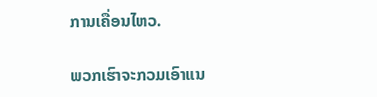ການເຄື່ອນໄຫວ.

ພວກເຮົາຈະກວມເອົາແນ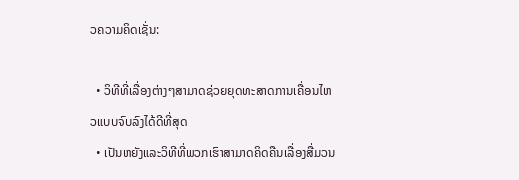ວຄວາມຄິດເຊັ່ນ:

  • ວິທີທີ່ເລື່ອງຕ່າງໆສາມາດຊ່ວຍຍຸດທະສາດການເຄື່ອນໄຫວແບບຈົບລົງໄດ້ດີທີ່ສຸດ
  • ເປັນຫຍັງແລະວິທີທີ່ພວກເຮົາສາມາດຄິດຄືນເລື່ອງສື່ມວນ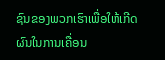ຊົນຂອງພວກເຮົາເພື່ອໃຫ້ເກີດຜົນໃນການເຄື່ອນ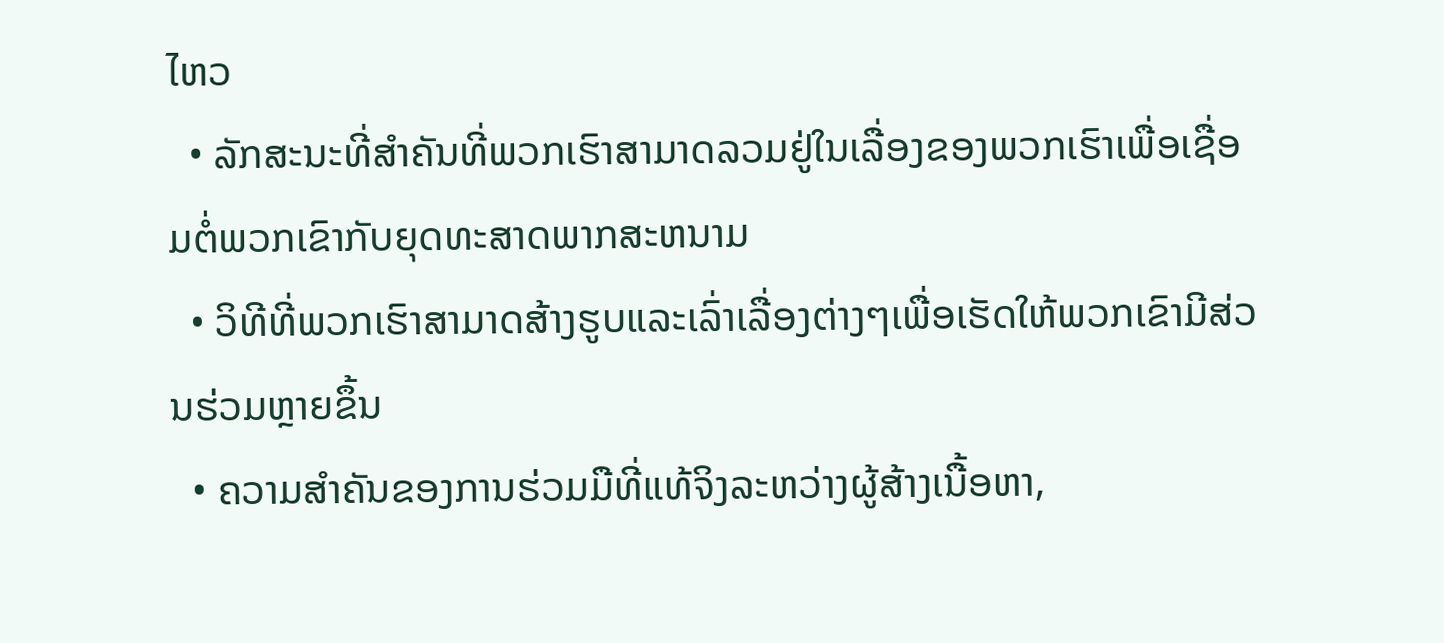ໄຫວ
  • ລັກສະນະທີ່ສໍາຄັນທີ່ພວກເຮົາສາມາດລວມຢູ່ໃນເລື່ອງຂອງພວກເຮົາເພື່ອເຊື່ອມຕໍ່ພວກເຂົາກັບຍຸດທະສາດພາກສະຫນາມ
  • ວິທີທີ່ພວກເຮົາສາມາດສ້າງຮູບແລະເລົ່າເລື່ອງຕ່າງໆເພື່ອເຮັດໃຫ້ພວກເຂົາມີສ່ວນຮ່ວມຫຼາຍຂຶ້ນ
  • ຄວາມສໍາຄັນຂອງການຮ່ວມມືທີ່ແທ້ຈິງລະຫວ່າງຜູ້ສ້າງເນື້ອຫາ,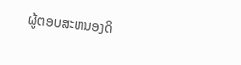ຜູ້ຕອບສະຫນອງດິ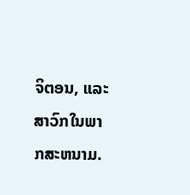ຈິຕອນ, ແລະສາວົກໃນພາກສະຫນາມ.